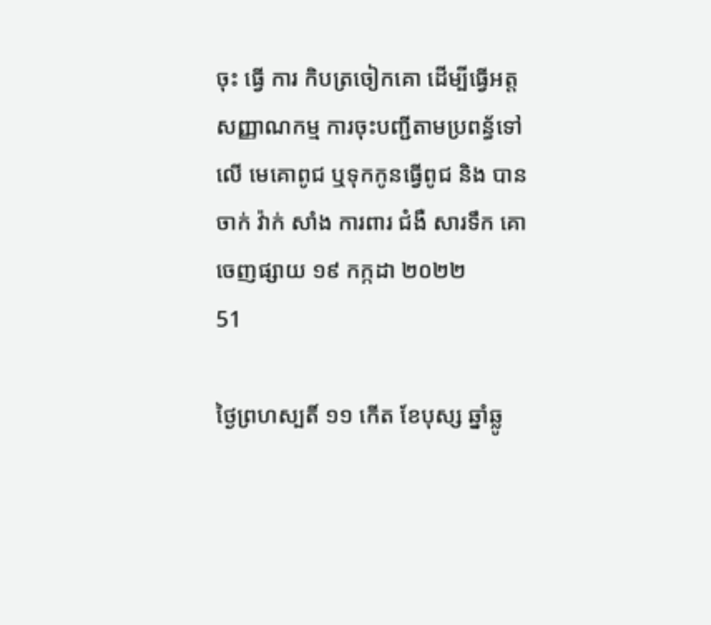ចុះ ធ្វើ ការ កិបត្រចៀកគោ ដេីម្បីធ្វេីអត្តសញ្ញាណកម្ម ការចុះបញ្ជីតាមប្រពន្ធ័ទៅលេី មេគោពូជ ឬទុកកូនធ្វេីពូជ និង បាន ចាក់ វ៉ាក់ សាំង ការពារ ជំងឺ សារទឹក គោ
ចេញផ្សាយ ១៩ កក្កដា ២០២២
51

ថ្ងៃព្រហស្បតិ៍ ១១ កើត ខែបុស្ស ឆ្នាំឆ្លូ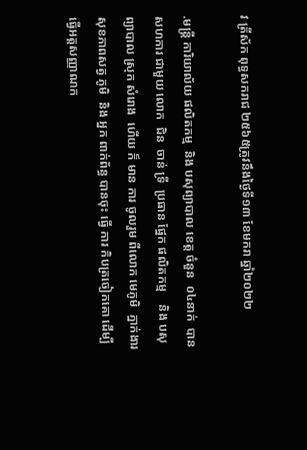វ ត្រីស័ក ពុទ្ធសករាជ ២៥៦៥ត្រូវនឹងថ្ងៃទី១៣ ខែមករា ឆ្នាំ២០២២

.មន្រ្ដី ការិយាល័យ ផលិតកម្ម  និង បសុព្យាបាល ខេត្ត ចំនួន  ០៤នាក់  បាន សហការ ជាមួយ លោក  ជិន  ចាន់ ទ្រី  ប្រធាន ផ្នែក ផលិតកម្ម    និង បសុព្យាបាល ស្រុក សំរោង  ហើយ ក៏ មាន ការ ចូលរួម ពីលោក មេភូមិ  ភ្នាក់ងារ សុខភាពសត្វ ភូមិ  និង អ្នក ពាក់ព័ន្ធ បានចុះ ធ្វើ ការ កិបត្រចៀកគោ ដេីម្បីធ្វេីអត្តសញ្ញាណក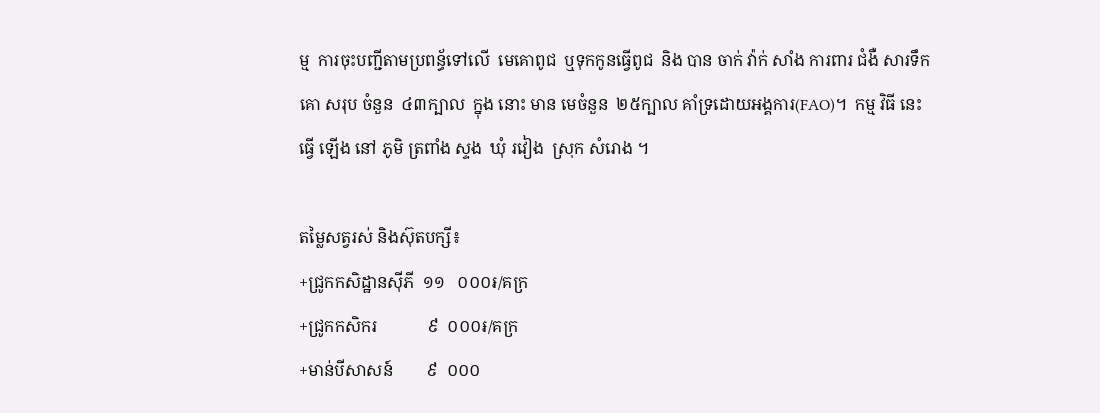ម្ម  ការចុះបញ្ជីតាមប្រពន្ធ័ទៅលេី  មេគោពូជ  ឬទុកកូនធ្វេីពូជ  និង បាន ចាក់ វ៉ាក់ សាំង ការពារ ជំងឺ សារទឹក គោ សរុប ចំនួន  ៤៣ក្បាល  ក្នុង នោះ មាន មេចំនួន  ២៥ក្បាល គាំទ្រដោយអង្គការ(FAO)។  កម្ម វិធី នេះ ធ្វើ ឡើង នៅ ភូមិ ត្រពាំង ស្ទង  ឃុំ រវៀង  ស្រុក សំរោង ។

តម្លៃសត្វរស់ និងស៊ុតបក្សី៖
+ជ្រូកកសិដ្ឋានសុីភី  ១១   ០០០៛/គក្រ
+ជ្រូកកសិករ            ៩  ០០០៛/គក្រ
+មាន់បីសាសន៍        ៩  ០០០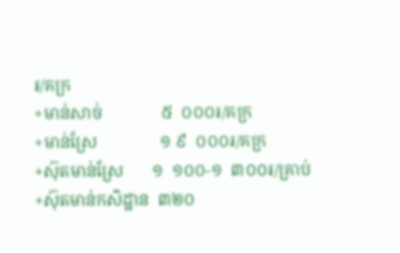៛/គក្រ
+មាន់សាច់              ៥  ០០០៛/គក្រ
+មាន់ស្រែ               ១ ៩  ០០០៛/គក្រ
+ស៊ុតមាន់ស្រែ       ១  ១០០-១  ៣០០៛/គ្រាប់
+ស៊ុតមាន់កសិដ្ឋាន  ៣២០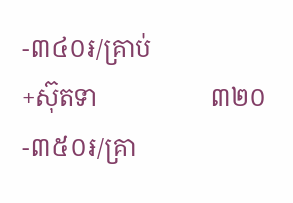-៣៤០៛/គ្រាប់
+ស៊ុតទា                  ៣២០-៣៥០៛/គ្រា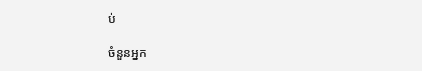ប់

ចំនួនអ្នក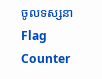ចូលទស្សនា
Flag Counter